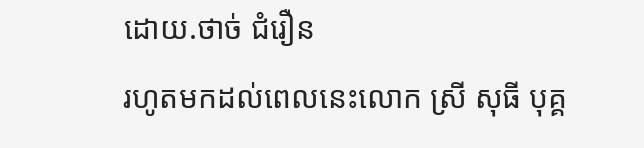ដោយ.ថាច់ ជំរឿន
រហូតមកដល់ពេលនេះលោក ស្រី សុធី បុគ្គ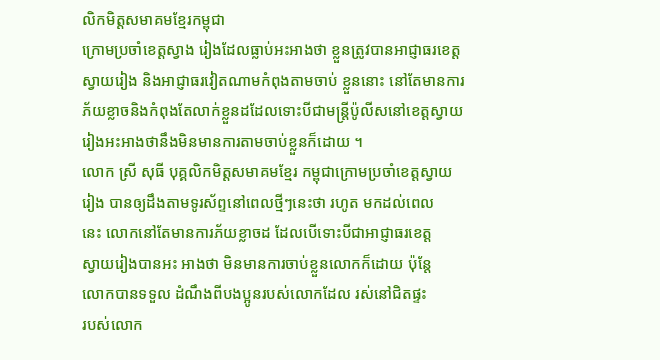លិកមិត្តសមាគមខ្មែរកម្ពុជា
ក្រោមប្រចាំខេត្តស្វាង រៀងដែលធ្លាប់អះអាងថា ខ្លួនត្រូវបានអាជ្ញាធរខេត្ត
ស្វាយរៀង និងអាជ្ញាធរវៀតណាមកំពុងតាមចាប់ ខ្លួននោះ នៅតែមានការ
ភ័យខ្លាចនិងកំពុងតែលាក់ខ្លួនដដែលទោះបីជាមន្រ្តីប៉ូលីសនៅខេត្តស្វាយ
រៀងអះអាងថានឹងមិនមានការតាមចាប់ខ្លួនក៏ដោយ ។
លោក ស្រី សុធី បុគ្គលិកមិត្តសមាគមខ្មែរ កម្ពុជាក្រោមប្រចាំខេត្តស្វាយ
រៀង បានឲ្យដឹងតាមទូរស័ព្ទនៅពេលថ្មីៗនេះថា រហូត មកដល់ពេល
នេះ លោកនៅតែមានការភ័យខ្លាចដ ដែលបើទោះបីជាអាជ្ញាធរខេត្ត
ស្វាយរៀងបានអះ អាងថា មិនមានការចាប់ខ្លួនលោកក៏ដោយ ប៉ុនែ្ត
លោកបានទទួល ដំណឹងពីបងប្អូនរបស់លោកដែល រស់នៅជិតផ្ទះ
របស់លោក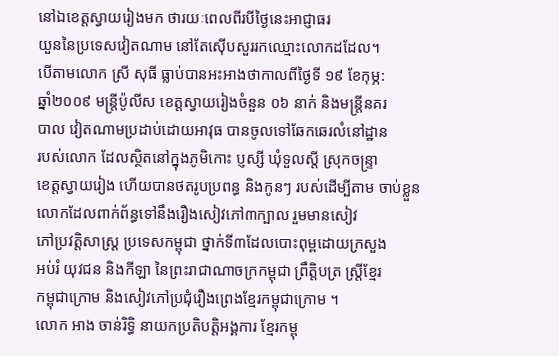នៅឯខេត្តស្វាយរៀងមក ថារយៈពេលពីរបីថៃ្ងនេះអាជ្ញាធរ
យួននៃប្រទេសវៀតណាម នៅតែស៊ើបសួររកឈ្មោះលោកដដែល។
បើតាមលោក ស្រី សុធី ធ្លាប់បានអះអាងថាកាលពីថៃ្ងទី ១៩ ខែកុម្ភ:
ឆ្នាំ២០០៩ មន្រ្តីប៉ូលីស ខេត្តស្វាយរៀងចំនួន ០៦ នាក់ និងមន្រ្តីនគរ
បាល វៀតណាមប្រដាប់ដោយអាវុធ បានចូលទៅឆែកឆេរលំនៅដ្ឋាន
របស់លោក ដែលស្ថិតនៅក្នុងភូមិកោះ ប្ញស្សី ឃុំទួលស្តី ស្រុកចន្រ្ទា
ខេត្តស្វាយរៀង ហើយបានថតរូបប្រពន្ធ និងកូនៗ របស់ដើម្បីតាម ចាប់ខ្លួនលោកដែលពាក់ព័ន្ធទៅនឹងរឿងសៀវភៅ៣ក្បាល រួមមានសៀវ
ភៅប្រវត្តិសាស្រ្ត ប្រទេសកម្ពុជា ថ្នាក់ទី៣ដែលបោះពុម្ពដោយក្រសួង
អប់រំ យុវជន និងកីឡា នៃព្រះរាជាណាចក្រកម្ពុជា ព្រឹត្តិបត្រ ស្រ្តីខ្មែរ
កម្ពុជាក្រោម និងសៀវភៅប្រជុំរឿងព្រេងខ្មែរកម្ពុជាក្រោម ។
លោក អាង ចាន់រិទ្ធិ នាយកប្រតិបត្តិអង្គការ ខ្មែរកម្ពុ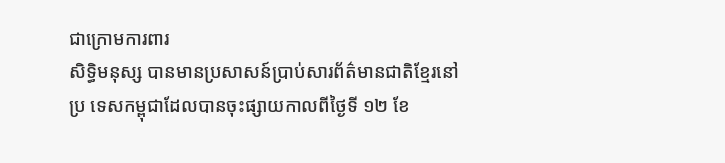ជាក្រោមការពារ
សិទិ្ធមនុស្ស បានមានប្រសាសន៍ប្រាប់សារព័ត៌មានជាតិខ្មែរនៅប្រ ទេសកម្ពុជាដែលបានចុះផ្សាយកាលពីថ្ងៃទី ១២ ខែ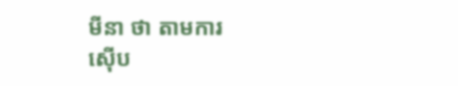មីនា ថា តាមការ
ស៊ើប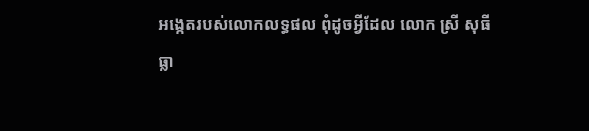អងេ្កតរបស់លោកលទ្ធផល ពុំដូចអ្វីដែល លោក ស្រី សុធី
ធ្លា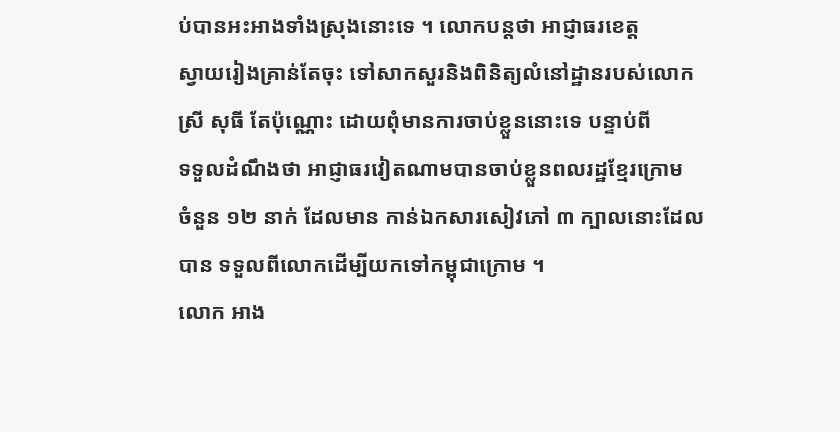ប់បានអះអាងទាំងស្រុងនោះទេ ។ លោកបន្តថា អាជ្ញាធរខេត្ត
ស្វាយរៀងគ្រាន់តែចុះ ទៅសាកសួរនិងពិនិត្យលំនៅដ្ឋានរបស់លោក
ស្រី សុធី តែប៉ុណ្ណោះ ដោយពុំមានការចាប់ខ្លួននោះទេ បន្ទាប់ពី
ទទួលដំណឹងថា អាជ្ញាធរវៀតណាមបានចាប់ខ្លួនពលរដ្ឋខែ្មរក្រោម
ចំនួន ១២ នាក់ ដែលមាន កាន់ឯកសារសៀវភៅ ៣ ក្បាលនោះដែល
បាន ទទួលពីលោកដើម្បីយកទៅកម្ពុជាក្រោម ។
លោក អាង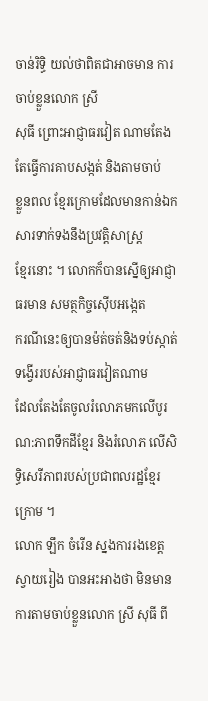ចាន់រិទ្ធិ យល់ថាពិតជាអាចមាន ការចាប់ខ្លួនលោក ស្រី
សុធី ព្រោះអាជ្ញាធរវៀត ណាមតែងតែធ្វើការគាបសង្កត់ និងតាមចាប់
ខ្លួនពល ខ្មែរក្រោមដែលមានកាន់ឯកសារទាក់ទងនឹងប្រវត្តិសាស្រ្ត
ខែ្មរនោះ ។ លោកក៏បានស្នើឲ្យអាជ្ញាធរមាន សមត្ថកិច្ចស៊ើបអងេ្កត
ករណីនេះឲ្យបានម៉ត់ចត់និងទប់ស្កាត់ទង្វើររបស់អាជ្ញាធរវៀតណាម
ដែលតែងតែចូលរំលោភមកលើបូរណ:ភាពទឹកដីខ្មែរ និងរំលោភ លើសិទ្ធិសេរីភាពរបស់ប្រជាពលរដ្ឋខ្មែរក្រោម ។
លោក ឡឹក ចំរើន ស្នងការរងខេត្តស្វាយរៀង បានអះអាងថា មិនមាន
ការតាមចាប់ខ្លួនលោក ស្រី សុធី ពី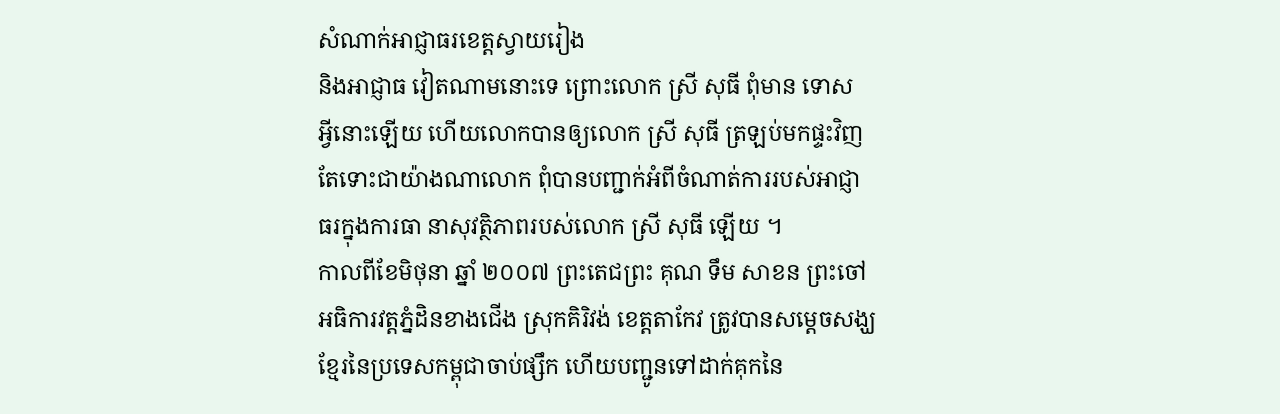សំណាក់អាជ្ញាធរខេត្តស្វាយរៀង
និងអាជ្ញាធ វៀតណាមនោះទេ ព្រោះលោក ស្រី សុធី ពុំមាន ទោស
អ្វីនោះឡើយ ហើយលោកបានឲ្យលោក ស្រី សុធី ត្រឡប់មកផ្ទះវិញ
តែទោះជាយ៉ាងណាលោក ពុំបានបញ្ជាក់អំពីចំណាត់ការរបស់អាជ្ញា
ធរក្នុងការធា នាសុវត្ថិភាពរបស់លោក ស្រី សុធី ឡើយ ។
កាលពីខែមិថុនា ឆ្នាំ ២០០៧ ព្រះតេជព្រះ គុណ ទឹម សាខន ព្រះចៅ
អធិការវត្តភ្នំដិនខាងជើង ស្រុកគិរិវង់ ខេត្តតាកែវ ត្រូវបានសម្តេចសង្ឃ
ខ្មែរនៃប្រទេសកម្ពុជាចាប់ផ្សឹក ហើយបញ្ជូនទៅដាក់គុកនៃ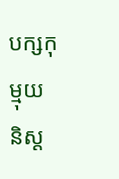បក្សកុម្មុយ
និស្ត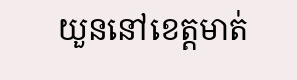យួននៅខេត្តមាត់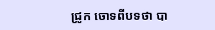ជ្រូក ចោទពីបទថា បា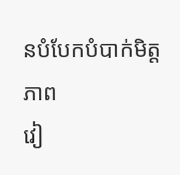នបំបែកបំបាក់មិត្តភាព
វៀ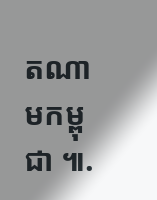តណាមកម្ពុជា ៕.